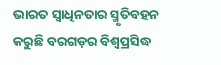ଭାରତ ସ୍ୱାଧିନତାର ସ୍ମୃତିବହନ କରୁଛି ବରଗଡ଼ର ବିଶ୍ୱପ୍ରସିଦ୍ଧ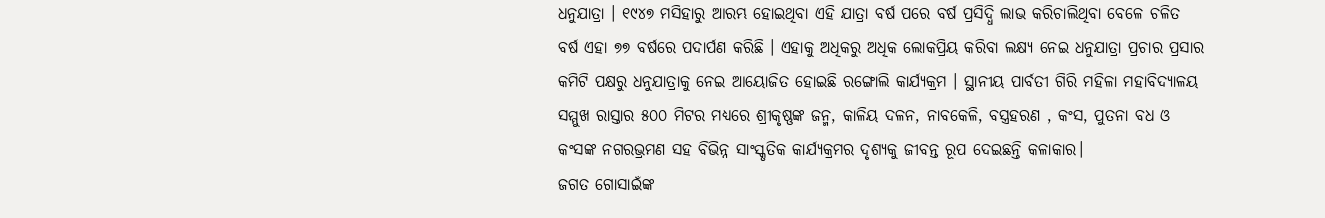ଧନୁଯାତ୍ରା । ୧୯୪୭ ମସିହାରୁ ଆରମ୍ଭ ହୋଇଥିବା ଏହି ଯାତ୍ରା ବର୍ଷ ପରେ ବର୍ଷ ପ୍ରସିଦ୍ଧି ଲାଭ କରିଚାଲିଥିବା ବେଳେ ଚଳିତ ବର୍ଷ ଏହା ୭୭ ବର୍ଷରେ ପଦାର୍ପଣ କରିଛି । ଏହାକୁ ଅଧିକରୁ ଅଧିକ ଲୋକପ୍ରିୟ କରିବା ଲକ୍ଷ୍ୟ ନେଇ ଧନୁଯାତ୍ରା ପ୍ରଚାର ପ୍ରସାର କମିଟି ପକ୍ଷରୁ ଧନୁଯାତ୍ରାକୁ ନେଇ ଆୟୋଜିତ ହୋଇଛି ରଙ୍ଗୋଲି କାର୍ଯ୍ୟକ୍ରମ । ସ୍ଥାନୀୟ ପାର୍ବତୀ ଗିରି ମହିଳା ମହାବିଦ୍ୟାଳୟ ସମ୍ମୁଖ ରାସ୍ତାର ୫୦୦ ମିଟର ମଧ୍ୟରେ ଶ୍ରୀକୃଷ୍ଣଙ୍କ ଜନ୍ମ, କାଳିୟ ଦଳନ, ନାବକେଳି, ବସ୍ତ୍ରହରଣ , କଂସ, ପୁତନା ବଧ ଓ କଂସଙ୍କ ନଗରଭ୍ରମଣ ସହ ବିଭିନ୍ନ ସାଂସ୍କୃତିକ କାର୍ଯ୍ୟକ୍ରମର ଦୃଶ୍ୟକୁ ଜୀବନ୍ତ ରୂପ ଦେଇଛନ୍ତି କଳାକାର।
ଜଗତ ଗୋସାଇଁଙ୍କ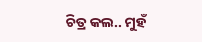ଚିତ୍ର କଲ.. ମୁହଁ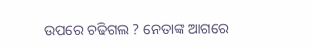ଉପରେ ଚଢିଗଲ ? ନେତାଙ୍କ ଆଗରେ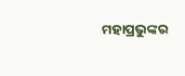ମହାପ୍ରଭୁଙ୍କର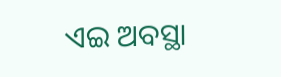ଏଇ ଅବସ୍ଥା